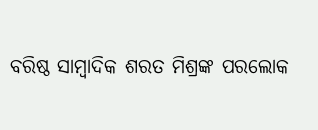ବରିଷ୍ଠ ସାମ୍ବାଦିକ ଶରତ ମିଶ୍ରଙ୍କ ପରଲୋକ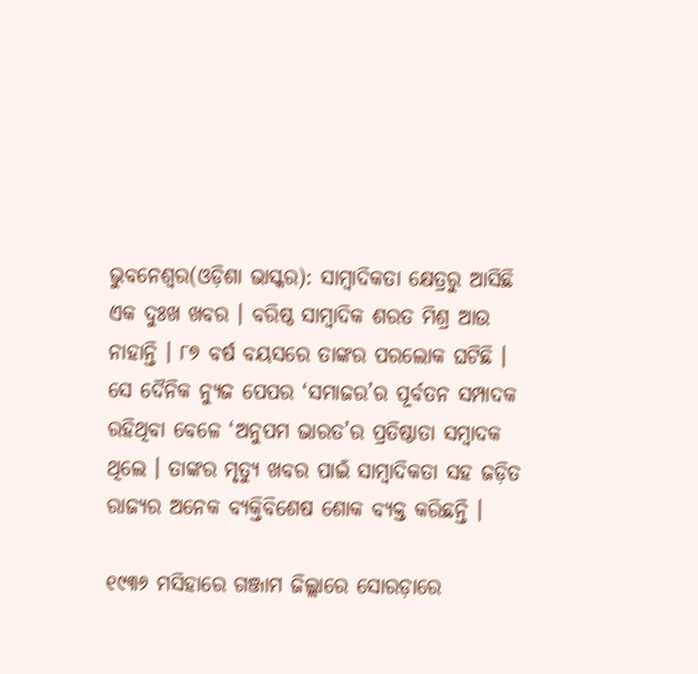ଭୁବନେଶ୍ୱର(ଓଡ଼ିଶା ଭାସ୍କର): ସାମ୍ବାଦିକତା କ୍ଷେତ୍ରରୁ ଆସିଛି ଏକ ଦୁଃଖ ଖବର । ବରିଷ୍ଠ ସାମ୍ବାଦିକ ଶରତ ମିଶ୍ର ଆଉ ନାହାନ୍ତି । ୮୭ ବର୍ଷ ବୟସରେ ତାଙ୍କର ପରଲୋକ ଘଟିଛି । ସେ ଦୈନିକ ନ୍ୟୁଜ ପେପର ‘ସମାଜର’ର ପୂର୍ବତନ ସମ୍ପାଦକ ରହିଥିବା ବେଳେ ‘ଅନୁପମ ଭାରତ’ର ପ୍ରତିଷ୍ଠାତା ସମ୍ବାଦକ ଥିଲେ । ତାଙ୍କର ମୃତ୍ୟୁ ଖବର ପାଇଁ ସାମ୍ବାଦିକତା ସହ ଜଡ଼ିତ ରାଜ୍ୟର ଅନେକ ବ୍ୟକ୍ତିବିଶେଷ ଶୋକ ବ୍ୟକ୍ତ କରିଛନ୍ତି ।

୧୯୩୬ ମସିହାରେ ଗଞ୍ଜାମ ଜିଲ୍ଲାରେ ସୋରଡ଼ାରେ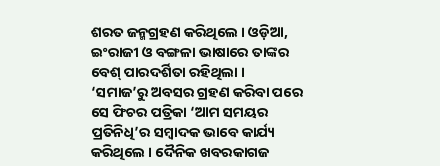ଶରତ ଜନ୍ମଗ୍ରହଣ କରିଥିଲେ । ଓଡ଼ିଆ, ଇଂରାଜୀ ଓ ବଙ୍ଗଳା ଭାଷାରେ ତାଙ୍କର ବେଶ୍ ପାରଦର୍ଶିତା ରହିଥିଲା । ‘ସମାଜ’ରୁ ଅବସର ଗ୍ରହଣ କରିବା ପରେ ସେ ଫିଚର ପତ୍ରିକା ‘ଆମ ସମୟର ପ୍ରତିନିଧି’ର ସମ୍ବାଦକ ଭାବେ କାର୍ଯ୍ୟ କରିଥିଲେ । ଦୈନିକ ଖବରକାଗଜ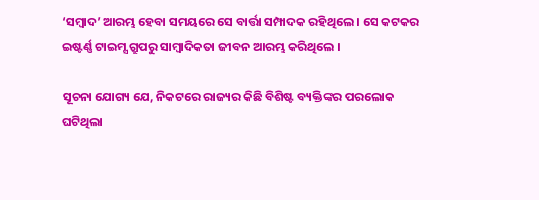‘ସମ୍ବାଦ’ ଆରମ୍ଭ ହେବା ସମୟରେ ସେ ବାର୍ତ୍ତା ସମ୍ପାଦକ ରହିଥିଲେ । ସେ କଟକର ଇଷ୍ଟର୍ଣ୍ଣ ଟାଇମ୍ସ ଗ୍ରୁପରୁ ସାମ୍ବାଦିକତା ଜୀବନ ଆରମ୍ଭ କରିଥିଲେ ।

ସୂଚନା ଯୋଗ୍ୟ ଯେ, ନିକଟରେ ରାଜ୍ୟର କିଛି ବିଶିଷ୍ଟ ବ୍ୟକ୍ତିଙ୍କର ପରଲୋକ ଘଟିଥିଲା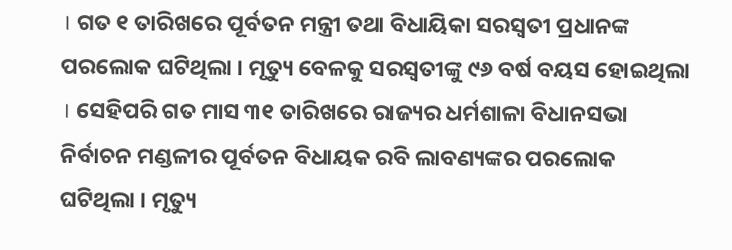। ଗତ ୧ ତାରିଖରେ ପୂର୍ବତନ ମନ୍ତ୍ରୀ ତଥା ବିଧାୟିକା ସରସ୍ୱତୀ ପ୍ରଧାନଙ୍କ ପରଲୋକ ଘଟିଥିଲା । ମୃତ୍ୟୁ ବେଳକୁ ସରସ୍ୱତୀଙ୍କୁ ୯୬ ବର୍ଷ ବୟସ ହୋଇଥିଲା । ସେହିପରି ଗତ ମାସ ୩୧ ତାରିଖରେ ରାଜ୍ୟର ଧର୍ମଶାଳା ବିଧାନସଭା ନିର୍ବାଚନ ମଣ୍ଡଳୀର ପୂର୍ବତନ ବିଧାୟକ ରବି ଲାବଣ୍ୟଙ୍କର ପରଲୋକ ଘଟିଥିଲା । ମୃତ୍ୟୁ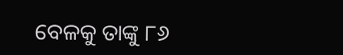ବେଳକୁ ତାଙ୍କୁ ୮୬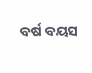ବର୍ଷ ବୟସ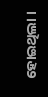ହୋଇଥିଲା ।